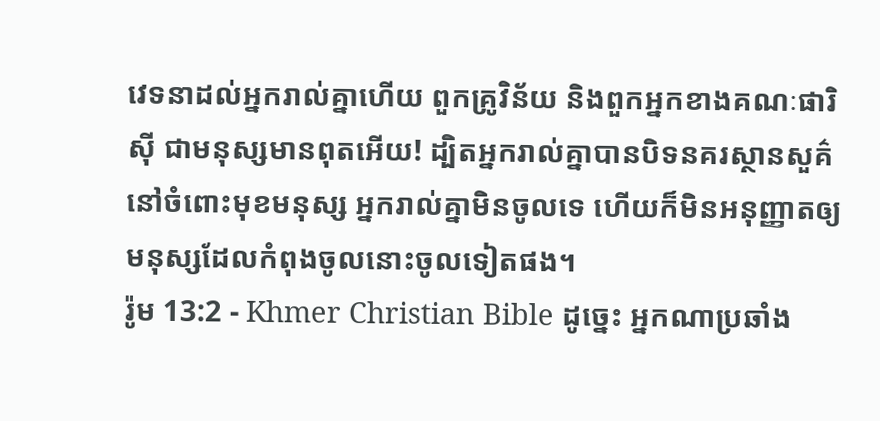វេទនាដល់អ្នករាល់គ្នាហើយ ពួកគ្រូវិន័យ និងពួកអ្នកខាងគណៈផារិស៊ី ជាមនុស្សមានពុតអើយ! ដ្បិតអ្នករាល់គ្នាបានបិទនគរស្ថានសួគ៌នៅចំពោះមុខមនុស្ស អ្នករាល់គ្នាមិនចូលទេ ហើយក៏មិនអនុញ្ញាតឲ្យមនុស្សដែលកំពុងចូលនោះចូលទៀតផង។
រ៉ូម 13:2 - Khmer Christian Bible ដូច្នេះ អ្នកណាប្រឆាំង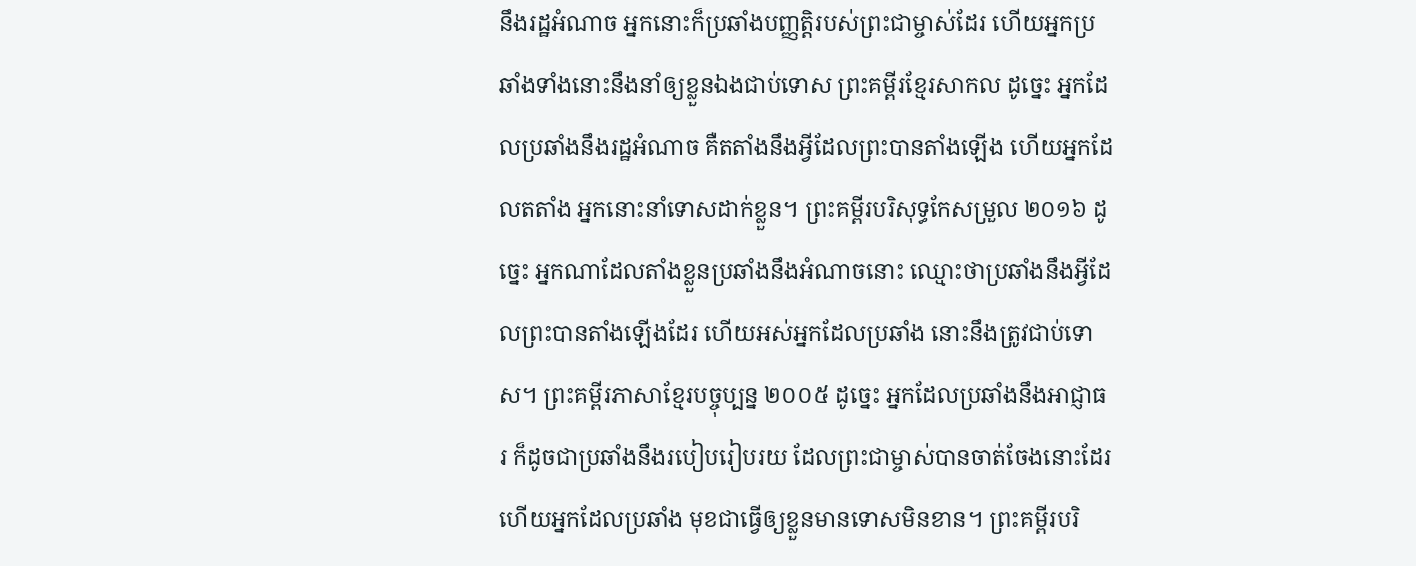នឹងរដ្ឋអំណាច អ្នកនោះក៏ប្រឆាំងបញ្ញត្ដិរបស់ព្រះជាម្ចាស់ដែរ ហើយអ្នកប្រឆាំងទាំងនោះនឹងនាំឲ្យខ្លួនឯងជាប់ទោស ព្រះគម្ពីរខ្មែរសាកល ដូច្នេះ អ្នកដែលប្រឆាំងនឹងរដ្ឋអំណាច គឺតតាំងនឹងអ្វីដែលព្រះបានតាំងឡើង ហើយអ្នកដែលតតាំង អ្នកនោះនាំទោសដាក់ខ្លួន។ ព្រះគម្ពីរបរិសុទ្ធកែសម្រួល ២០១៦ ដូច្នេះ អ្នកណាដែលតាំងខ្លួនប្រឆាំងនឹងអំណាចនោះ ឈ្មោះថាប្រឆាំងនឹងអ្វីដែលព្រះបានតាំងឡើងដែរ ហើយអស់អ្នកដែលប្រឆាំង នោះនឹងត្រូវជាប់ទោស។ ព្រះគម្ពីរភាសាខ្មែរបច្ចុប្បន្ន ២០០៥ ដូច្នេះ អ្នកដែលប្រឆាំងនឹងអាជ្ញាធរ ក៏ដូចជាប្រឆាំងនឹងរបៀបរៀបរយ ដែលព្រះជាម្ចាស់បានចាត់ចែងនោះដែរ ហើយអ្នកដែលប្រឆាំង មុខជាធ្វើឲ្យខ្លួនមានទោសមិនខាន។ ព្រះគម្ពីរបរិ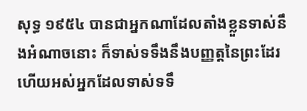សុទ្ធ ១៩៥៤ បានជាអ្នកណាដែលតាំងខ្លួនទាស់នឹងអំណាចនោះ ក៏ទាស់ទទឹងនឹងបញ្ញត្តនៃព្រះដែរ ហើយអស់អ្នកដែលទាស់ទទឹ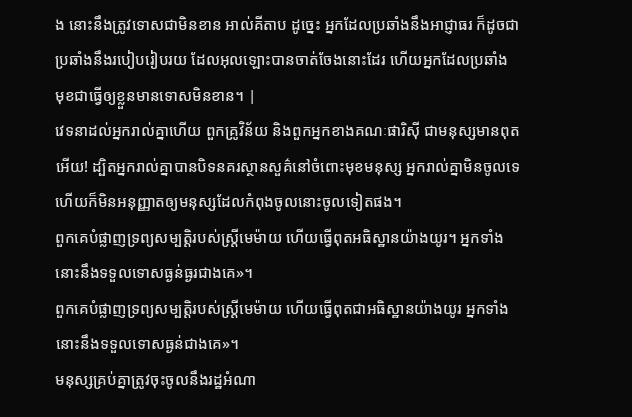ង នោះនឹងត្រូវទោសជាមិនខាន អាល់គីតាប ដូច្នេះ អ្នកដែលប្រឆាំងនឹងអាជ្ញាធរ ក៏ដូចជាប្រឆាំងនឹងរបៀបរៀបរយ ដែលអុលឡោះបានចាត់ចែងនោះដែរ ហើយអ្នកដែលប្រឆាំង មុខជាធ្វើឲ្យខ្លួនមានទោសមិនខាន។ |
វេទនាដល់អ្នករាល់គ្នាហើយ ពួកគ្រូវិន័យ និងពួកអ្នកខាងគណៈផារិស៊ី ជាមនុស្សមានពុតអើយ! ដ្បិតអ្នករាល់គ្នាបានបិទនគរស្ថានសួគ៌នៅចំពោះមុខមនុស្ស អ្នករាល់គ្នាមិនចូលទេ ហើយក៏មិនអនុញ្ញាតឲ្យមនុស្សដែលកំពុងចូលនោះចូលទៀតផង។
ពួកគេបំផ្លាញទ្រព្យសម្បត្ដិរបស់ស្ដ្រីមេម៉ាយ ហើយធ្វើពុតអធិស្ឋានយ៉ាងយូរ។ អ្នកទាំងនោះនឹងទទួលទោសធ្ងន់ធ្ងរជាងគេ»។
ពួកគេបំផ្លាញទ្រព្យសម្បត្ដិរបស់ស្ដ្រីមេម៉ាយ ហើយធ្វើពុតជាអធិស្ឋានយ៉ាងយូរ អ្នកទាំងនោះនឹងទទួលទោសធ្ងន់ជាងគេ»។
មនុស្សគ្រប់គ្នាត្រូវចុះចូលនឹងរដ្ឋអំណា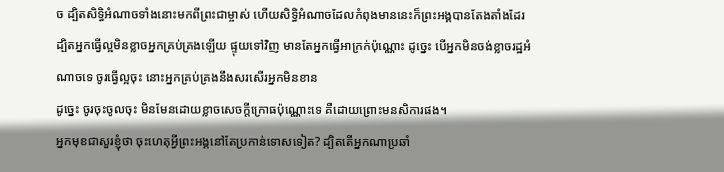ច ដ្បិតសិទ្ធិអំណាចទាំងនោះមកពីព្រះជាម្ចាស់ ហើយសិទ្ធិអំណាចដែលកំពុងមាននេះក៏ព្រះអង្គបានតែងតាំងដែរ
ដ្បិតអ្នកធ្វើល្អមិនខ្លាចអ្នកគ្រប់គ្រងឡើយ ផ្ទុយទៅវិញ មានតែអ្នកធ្វើអាក្រក់ប៉ុណ្ណោះ ដូច្នេះ បើអ្នកមិនចង់ខ្លាចរដ្ឋអំណាចទេ ចូរធ្វើល្អចុះ នោះអ្នកគ្រប់គ្រងនឹងសរសើរអ្នកមិនខាន
ដូច្នេះ ចូរចុះចូលចុះ មិនមែនដោយខ្លាចសេចក្ដីក្រោធប៉ុណ្ណោះទេ គឺដោយព្រោះមនសិការផង។
អ្នកមុខជាសួរខ្ញុំថា ចុះហេតុអ្វីព្រះអង្គនៅតែប្រកាន់ទោសទៀត? ដ្បិតតើអ្នកណាប្រឆាំ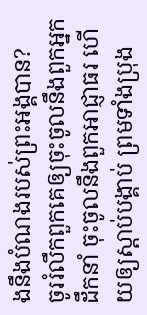ងនឹងបំណងរបស់ព្រះអង្គបាន?
ចូររំលឹកពួកគេឲ្យចុះចូលនឹងពួកអ្នកដឹកនាំ ចុះចូលនឹងពួកអាជ្ញាធរ ហើយឲ្យស្ដាប់បង្គាប់ ព្រមទាំងប្រុង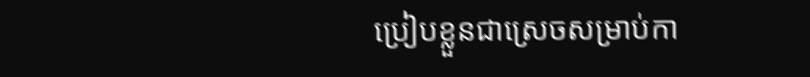ប្រៀបខ្លួនជាស្រេចសម្រាប់កា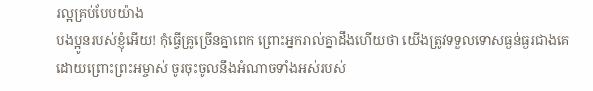រល្អគ្រប់បែបយ៉ាង
បងប្អូនរបស់ខ្ញុំអើយ! កុំធ្វើគ្រូច្រើនគ្នាពេក ព្រោះអ្នករាល់គ្នាដឹងហើយថា យើងត្រូវទទួលទោសធ្ងន់ធ្ងរជាងគេ
ដោយព្រោះព្រះអម្ចាស់ ចូរចុះចូលនឹងអំណាចទាំងអស់របស់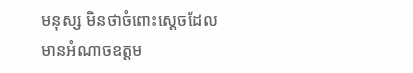មនុស្ស មិនថាចំពោះស្ដេចដែលមានអំណាចឧត្ដម